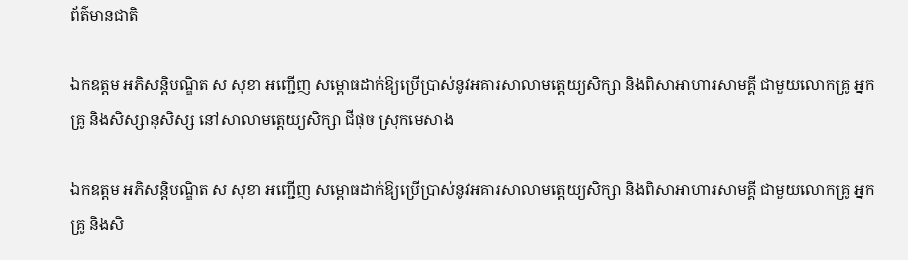ព័ត៌មានជាតិ

ឯកឧត្ដម អភិសន្តិបណ្ឌិត ស សុខា អញ្ជើញ សម្ពោធដាក់ឱ្យប្រើប្រាស់នូវអគារសាលាមត្តេយ្យសិក្សា និងពិសាអាហារសាមគ្គី ជាមួយលោកគ្រូ អ្នកគ្រូ និងសិស្សានុសិស្ស នៅសាលាមត្តេយ្យសិក្សា ជីផុច ស្រុកមេសាង

ឯកឧត្ដម អភិសន្តិបណ្ឌិត ស សុខា អញ្ជើញ សម្ពោធដាក់ឱ្យប្រើប្រាស់នូវអគារសាលាមត្តេយ្យសិក្សា និងពិសាអាហារសាមគ្គី ជាមួយលោកគ្រូ អ្នកគ្រូ និងសិ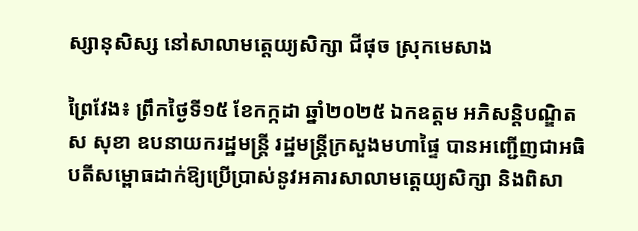ស្សានុសិស្ស នៅសាលាមត្តេយ្យសិក្សា ជីផុច ស្រុកមេសាង

ព្រៃវែង៖ ព្រឹកថ្ងៃទី១៥ ខែកក្កដា ឆ្នាំ២០២៥ ឯកឧត្ដម អភិសន្តិបណ្ឌិត ស សុខា ឧបនាយករដ្ឋមន្ត្រី រដ្ឋមន្ត្រីក្រសួងមហាផ្ទៃ បានអញ្ជើញជាអធិបតីសម្ពោធដាក់ឱ្យប្រើប្រាស់នូវអគារសាលាមត្តេយ្យសិក្សា និងពិសា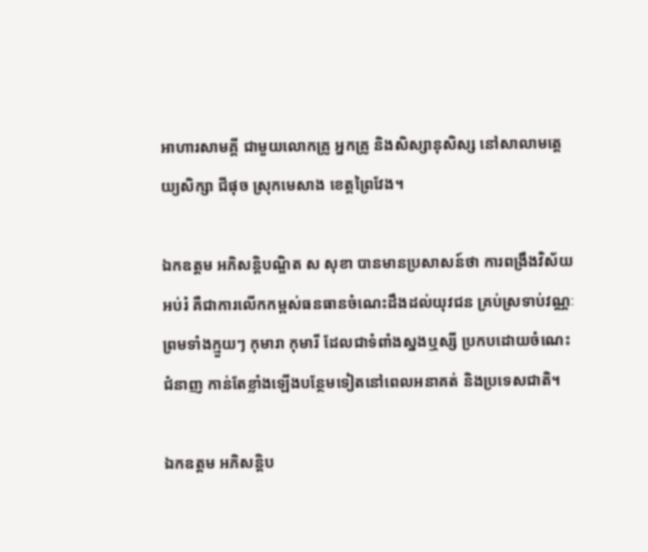អាហារសាមគ្គី ជាមួយលោកគ្រូ អ្នកគ្រូ និងសិស្សានុសិស្ស នៅសាលាមត្តេយ្យសិក្សា ជីផុច ស្រុកមេសាង ខេត្តព្រៃវែង។

ឯកឧត្ដម អភិសន្តិបណ្ឌិត ស សុខា បានមានប្រសាសន៍ថា ការពង្រឹងវិស័យអប់រំ គឺជាការលើកកម្ពស់ធនធានចំណេះដឹងដល់យុវជន គ្រប់ស្រទាប់វណ្ណៈ ព្រមទាំងក្មួយៗ កុមារា កុមារី ដែលជាទំពាំងស្នងឬស្សី ប្រកបដោយចំណេះ ជំនាញ កាន់តែខ្លាំងឡើងបន្ថែមទៀតនៅពេលអនាគត់ និងប្រទេសជាតិ។

ឯកឧត្តម អភិសន្តិប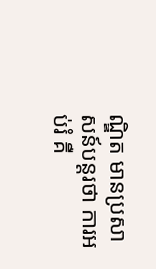ណ្ឌិត មានប្រសាសន៍បន្តរថា ការអប់រំ គឺ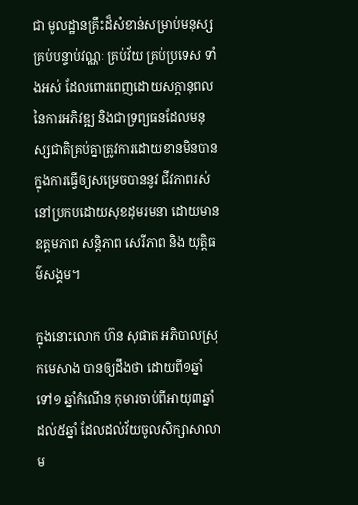ជា មូលដ្ឋានគ្រឹះដ៏សំខាន់សម្រាប់មនុស្សគ្រប់បន្ទាប់វណ្ណៈ គ្រប់វ័យ គ្រប់ប្រទេស ទាំងអស់ ដែលពោរពេញដោយសក្តានុពលនៃការអភិវឌ្ឍ និងជាទ្រព្យធនដែលមនុស្សជាតិគ្រប់គ្នាត្រូវការដោយខានមិនបាន ក្នុងការធ្វើឲ្យសម្រេចបាននូវ ជីវភាពរស់នៅប្រកបដោយសុខដុមរមនា ដោយមាន ឧត្តមភាព សន្តិភាព សេរីភាព និង យុត្តិធម៌សង្គម។

ក្នុងនោះលោក ហ៊ន សុផាត អភិបាលស្រុកមេសាង បានឲ្យដឹងថា ដោយពី១ឆ្នាំ ទៅ១ ឆ្នាំកំណើន កុមារចាប់ពីអាយុ៣ឆ្នាំ ដល់៥ឆ្នាំ ដែលដល់វ័យចូលសិក្សាសាលាម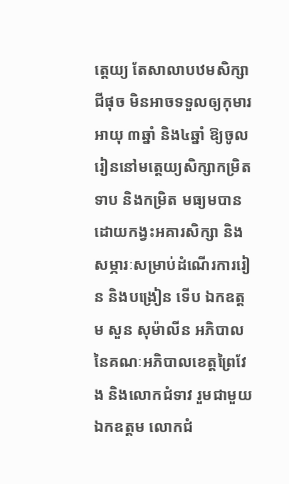ត្តេយ្យ តែសាលាបឋមសិក្សាជីផុច មិនអាចទទួលឲ្យកុមារអាយុ ៣ឆ្នាំ និង៤ឆ្នាំ ឱ្យចូលរៀននៅមត្តេយ្យសិក្សាកម្រិតទាប និងកម្រិត មធ្យមបានដោយកង្វះអគារសិក្សា និងសម្ភារៈសម្រាប់ដំណើរការរៀន និងបង្រៀន ទើប ឯកឧត្តម សួន សុម៉ាលីន អភិបាលនៃគណៈអភិបាលខេត្តព្រៃវែង និងលោកជំទាវ រួមជាមួយ ឯកឧត្តម លោកជំ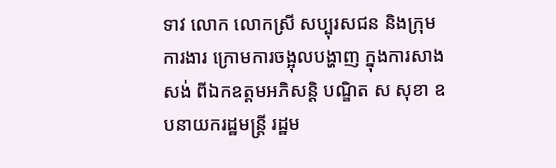ទាវ លោក លោកស្រី សប្បុរសជន និងក្រុមការងារ ក្រោមការចង្អុលបង្ហាញ ក្នុងការសាងសង់ ពីឯកឧត្តមអភិសន្តិ បណ្ឌិត ស សុខា ឧបនាយករដ្ឋមន្ត្រី រដ្ឋម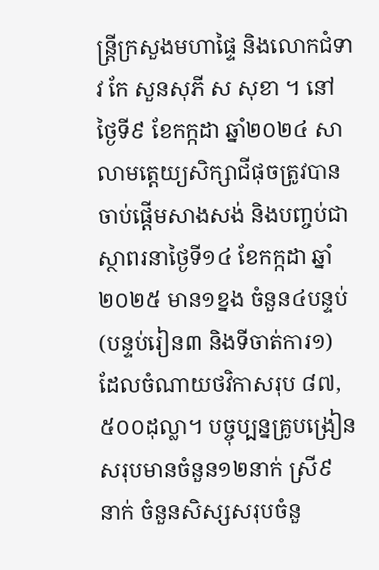ន្ត្រីក្រសួងមហាផ្ទៃ និងលោកជំទាវ កែ សួនសុភី ស សុខា ។ នៅ ថ្ងៃទី៩ ខែកក្កដា ឆ្នាំ២០២៤ សាលាមត្តេយ្យសិក្សាជីផុចត្រូវបានចាប់ផ្តើមសាងសង់ និងបញ្ចប់ជាស្ថាពរនាថ្ងៃទី១៤ ខែកក្កដា ឆ្នាំ២០២៥ មាន១ខ្នង ចំនួន៤បន្ទប់ (បន្ទប់រៀន៣ និងទីចាត់ការ១) ដែលចំណាយថវិកាសរុប ៨៧,៥០០ដុល្លា។ បច្ចុប្បន្នគ្រូបង្រៀនសរុបមានចំនួន១២នាក់ ស្រី៩ នាក់ ចំនួនសិស្សសរុបចំនួ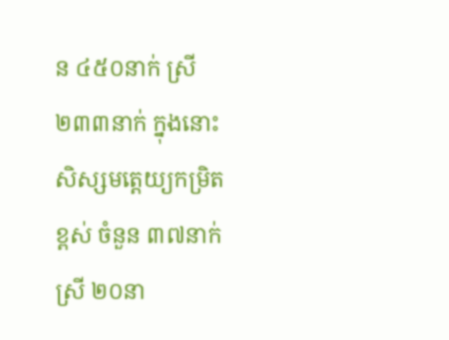ន ៤៥០នាក់ ស្រី ២៣៣នាក់ ក្នុងនោះ សិស្សមត្តេយ្យកម្រិតខ្ពស់ ចំនួន ៣៧នាក់ ស្រី ២០នា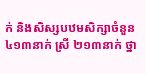ក់ និងសិស្សបឋមសិក្សាចំនួន ៤១៣នាក់ ស្រី ២១៣នាក់ ថ្នា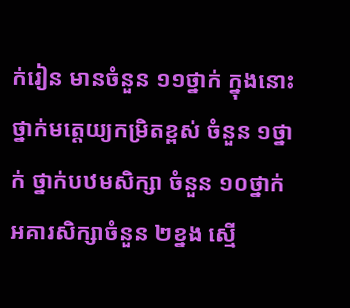ក់រៀន មានចំនួន ១១ថ្នាក់ ក្នុងនោះ ថ្នាក់មត្តេយ្យកម្រិតខ្ពស់ ចំនួន ១ថ្នាក់ ថ្នាក់បឋមសិក្សា ចំនួន ១០ថ្នាក់ អគារសិក្សាចំនួន ២ខ្នង ស្មើ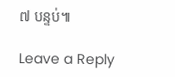៧ បន្ទប់៕

Leave a Reply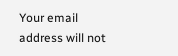Your email address will not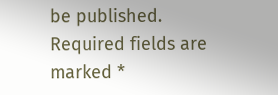be published. Required fields are marked *